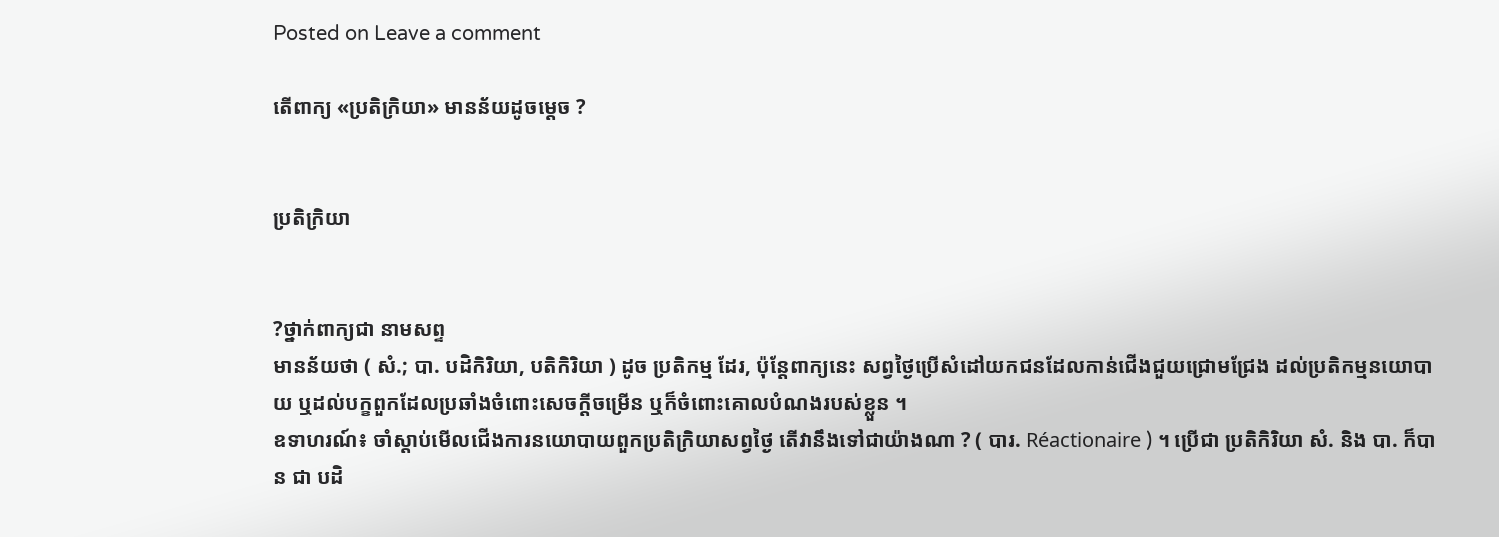Posted on Leave a comment

តើពាក្យ «ប្រតិក្រិយា» មានន័យដូចម្ដេច ?


ប្រតិក្រិយា


?ថ្នាក់ពាក្យជា នាមសព្ទ
មានន័យថា ( សំ.; បា. បដិកិរិយា, បតិកិរិយា ) ដូច ប្រតិកម្ម ដែរ, ប៉ុន្ដែពាក្យនេះ សព្វថ្ងៃប្រើសំដៅយកជនដែលកាន់ជើងជួយជ្រោមជ្រែង ដល់ប្រតិកម្មនយោបាយ ឬដល់បក្ខពួកដែលប្រឆាំងចំពោះសេចក្ដីចម្រើន ឬក៏ចំពោះគោលបំណងរបស់ខ្លួន ។
ឧទាហរណ៍៖ ចាំស្ដាប់មើលជើងការនយោបាយពួកប្រតិក្រិយាសព្វថ្ងៃ តើវានឹងទៅជាយ៉ាងណា ? ( បារ. Réactionaire ) ។ ប្រើជា ប្រតិកិរិយា សំ. និង បា. ក៏បាន ជា បដិ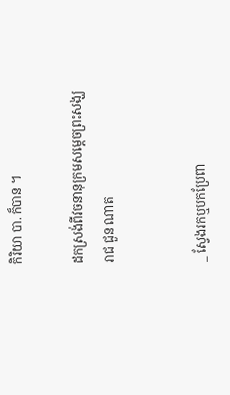កិរិយា បា. ក៏បាន ។

ដកស្រង់ពីវចនានុក្រមសម្ដេចព្រះសង្ឃរាជ ជួន ណាត


_ ស្វែងរកឬបកប្រែពា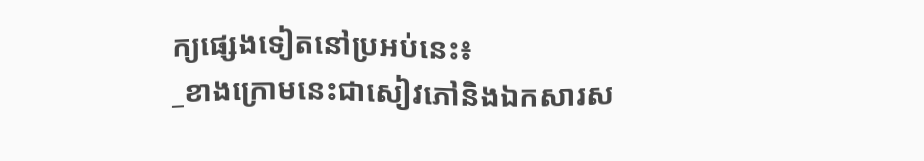ក្យផ្សេងទៀតនៅប្រអប់នេះ៖
_ខាងក្រោមនេះជាសៀវភៅនិងឯកសារស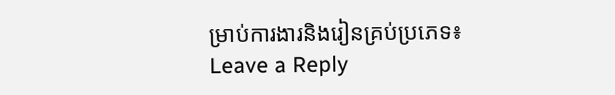ម្រាប់ការងារនិងរៀនគ្រប់ប្រភេទ៖
Leave a Reply